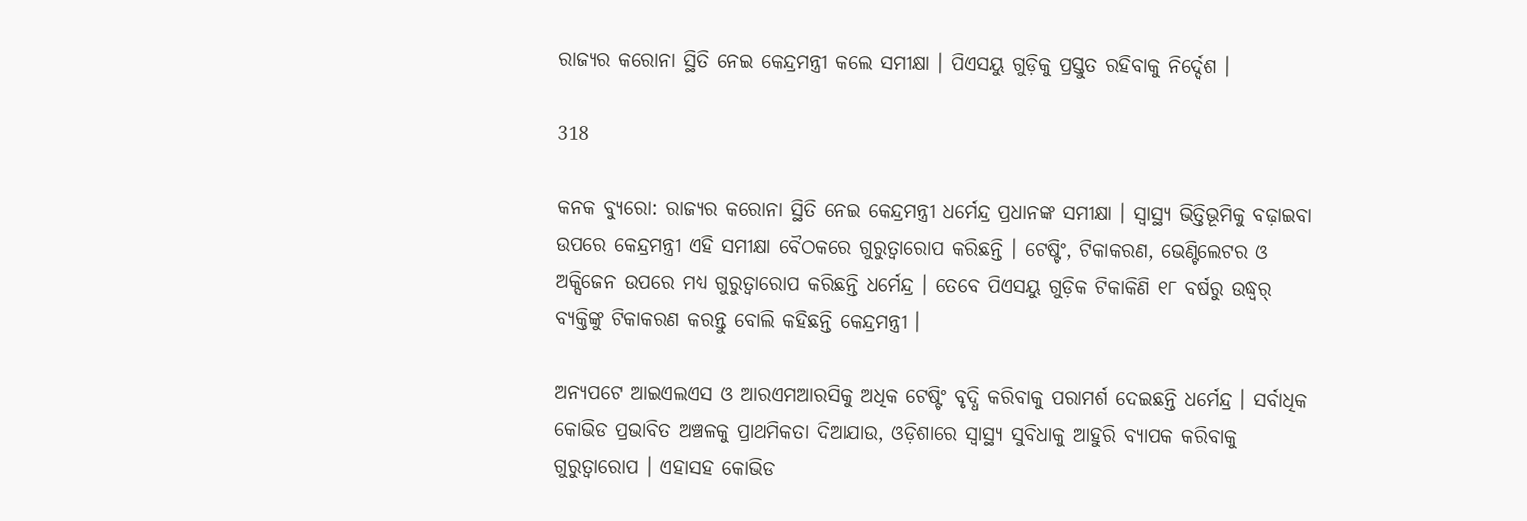ରାଜ୍ୟର କରୋନା ସ୍ଥିତି ନେଇ କେନ୍ଦ୍ରମନ୍ତ୍ରୀ କଲେ ସମୀକ୍ଷା । ପିଏସୟୁ ଗୁଡ଼ିକୁ ପ୍ରସ୍ତୁତ ରହିବାକୁ ନିର୍ଦ୍ଦେଶ ।

318

କନକ ବ୍ୟୁରୋ: ରାଜ୍ୟର କରୋନା ସ୍ଥିତି ନେଇ କେନ୍ଦ୍ରମନ୍ତ୍ରୀ ଧର୍ମେନ୍ଦ୍ର ପ୍ରଧାନଙ୍କ ସମୀକ୍ଷା । ସ୍ୱାସ୍ଥ୍ୟ ଭିତ୍ତିଭୂମିକୁ ବଢ଼ାଇବା ଉପରେ କେନ୍ଦ୍ରମନ୍ତ୍ରୀ ଏହି ସମୀକ୍ଷା ବୈଠକରେ ଗୁରୁତ୍ୱାରୋପ କରିଛନ୍ତି । ଟେଷ୍ଟିଂ, ଟିକାକରଣ, ଭେଣ୍ଟିଲେଟର ଓ ଅକ୍ସିଜେନ ଉପରେ ମଧ୍ୟ ଗୁରୁତ୍ୱାରୋପ କରିଛନ୍ତି ଧର୍ମେନ୍ଦ୍ର । ତେବେ ପିଏସୟୁ ଗୁଡ଼ିକ ଟିକାକିଣି ୧୮ ବର୍ଷରୁ ଉଦ୍ଧ୍ୱର୍ ବ୍ୟକ୍ତିଙ୍କୁ ଟିକାକରଣ କରନ୍ତୁ ବୋଲି କହିଛନ୍ତି କେନ୍ଦ୍ରମନ୍ତ୍ରୀ ।

ଅନ୍ୟପଟେ ଆଇଏଲଏସ ଓ ଆରଏମଆରସିକୁ ଅଧିକ ଟେଷ୍ଟିଂ ବୃଦ୍ଧି କରିବାକୁ ପରାମର୍ଶ ଦେଇଛନ୍ତି ଧର୍ମେନ୍ଦ୍ର । ସର୍ବାଧିକ କୋଭିଡ ପ୍ରଭାବିତ ଅଞ୍ଚଳକୁ ପ୍ରାଥମିକତା ଦିଆଯାଉ, ଓଡ଼ିଶାରେ ସ୍ୱାସ୍ଥ୍ୟ ସୁବିଧାକୁ ଆହୁରି ବ୍ୟାପକ କରିବାକୁ ଗୁରୁତ୍ୱାରୋପ । ଏହାସହ କୋଭିଡ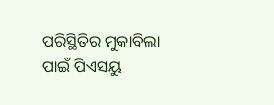ପରିସ୍ଥିତିର ମୁକାବିଲା ପାଇଁ ପିଏସୟୁ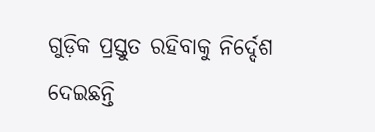ଗୁଡ଼ିକ ପ୍ରସ୍ତୁତ ରହିବାକୁ ନିର୍ଦ୍ଦେଶ ଦେଇଛନ୍ତି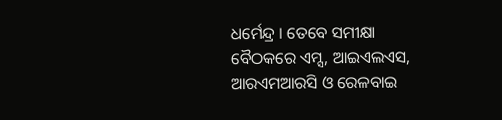ଧର୍ମେନ୍ଦ୍ର । ତେବେ ସମୀକ୍ଷା ବୈଠକରେ ଏମ୍ସ, ଆଇଏଲଏସ, ଆରଏମଆରସି ଓ ରେଳବାଇ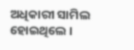ଅଧିକାରୀ ସାମିଲ ହୋଇଥିଲେ ।